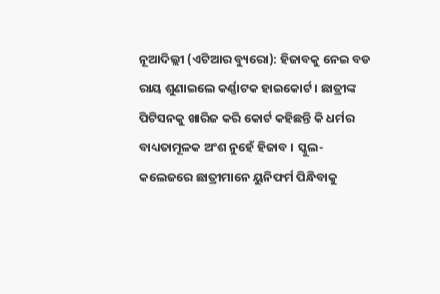ନୂଆଦିଲ୍ଲୀ (ଏଟିଆର ବ୍ୟୁରୋ): ହିଜାବକୁ ନେଇ ବଡ ରାୟ ଶୁଣାଇଲେ କର୍ଣ୍ଣାଟକ ହାଇକୋର୍ଟ । ଛାତ୍ରୀଙ୍କ ପିଟିସନକୁ ଖାରିଜ କରି କୋର୍ଟ କହିଛନ୍ତି କି ଧର୍ମର ବାଧ୍ୟତାମୂଳକ ଅଂଶ ନୁହେଁ ହିଜାବ । ସ୍କୁଲ-କଲେଜରେ ଛାତ୍ରୀମାନେ ୟୁନିଫର୍ମ ପିନ୍ଧିବାକୁ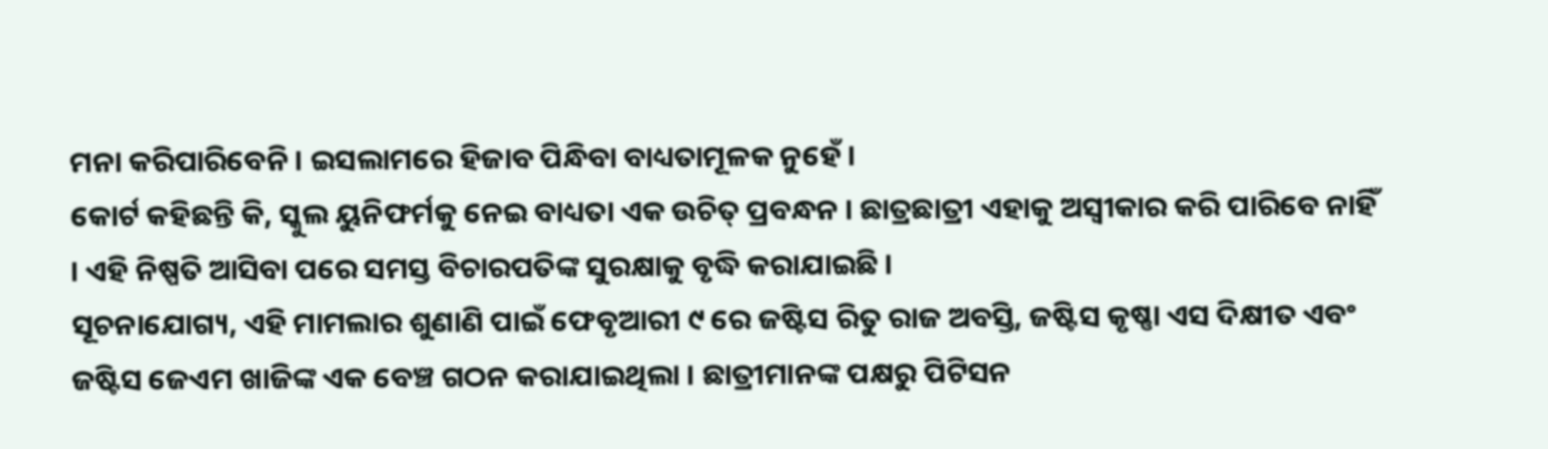ମନା କରିପାରିବେନି । ଇସଲାମରେ ହିଜାବ ପିନ୍ଧିବା ବାଧ୍ୟତାମୂଳକ ନୁହେଁ ।
କୋର୍ଟ କହିଛନ୍ତି କି, ସ୍କୁଲ ୟୁନିଫର୍ମକୁ ନେଇ ବାଧ୍ୟତା ଏକ ଉଚିତ୍ ପ୍ରବନ୍ଧନ । ଛାତ୍ରଛାତ୍ରୀ ଏହାକୁ ଅସ୍ୱୀକାର କରି ପାରିବେ ନାହିଁ । ଏହି ନିଷ୍ପତି ଆସିବା ପରେ ସମସ୍ତ ବିଚାରପତିଙ୍କ ସୁରକ୍ଷାକୁ ବୃଦ୍ଧି କରାଯାଇଛି ।
ସୂଚନାଯୋଗ୍ୟ, ଏହି ମାମଲାର ଶୁଣାଣି ପାଇଁ ଫେବୃଆରୀ ୯ ରେ ଜଷ୍ଟିସ ରିତୁ ରାଜ ଅବସ୍ତି, ଜଷ୍ଟିସ କୃଷ୍ଣା ଏସ ଦିକ୍ଷୀତ ଏବଂ ଜଷ୍ଟିସ ଜେଏମ ଖାଜିଙ୍କ ଏକ ବେଞ୍ଚ ଗଠନ କରାଯାଇଥିଲା । ଛାତ୍ରୀମାନଙ୍କ ପକ୍ଷରୁ ପିଟିସନ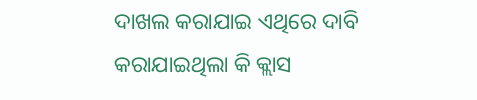ଦାଖଲ କରାଯାଇ ଏଥିରେ ଦାବି କରାଯାଇଥିଲା କି କ୍ଲାସ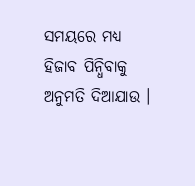ସମୟରେ ମଧ୍ୟ ହିଜାବ ପିନ୍ଧିବାକୁ ଅନୁମତି ଦିଆଯାଉ ।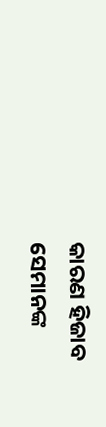କାରଣ ହିଜାବ ସେମାନଙ୍କ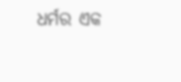ଧର୍ମର ଏକ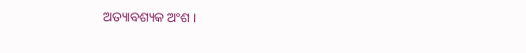ଅତ୍ୟାବଶ୍ୟକ ଅଂଶ ।